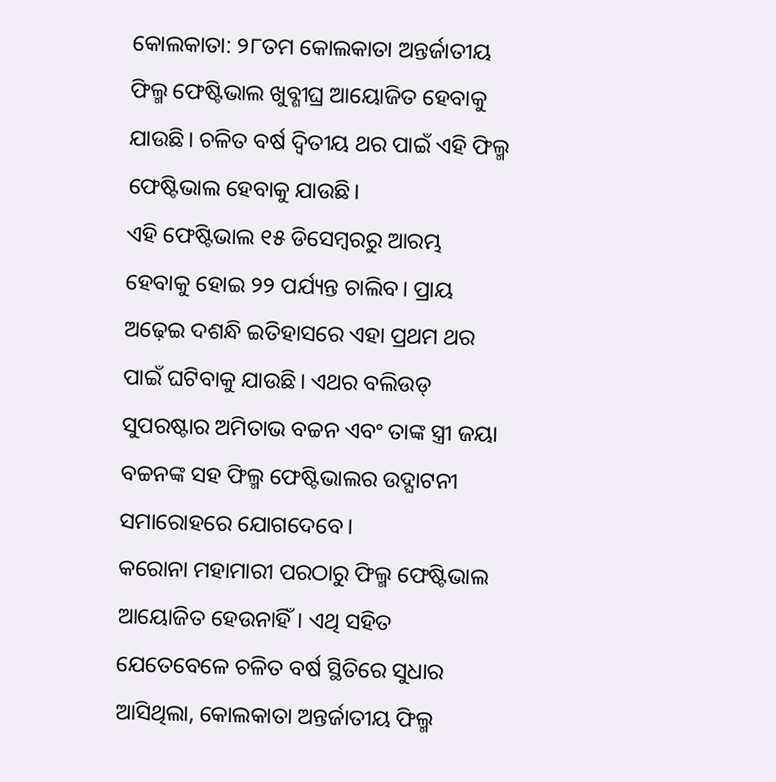କୋଲକାତା: ୨୮ତମ କୋଲକାତା ଅନ୍ତର୍ଜାତୀୟ ଫିଲ୍ମ ଫେଷ୍ଟିଭାଲ ଖୁବ୍ଶୀଘ୍ର ଆୟୋଜିତ ହେବାକୁ ଯାଉଛି। ଚଳିତ ବର୍ଷ ଦ୍ୱିତୀୟ ଥର ପାଇଁ ଏହି ଫିଲ୍ମ ଫେଷ୍ଟିଭାଲ ହେବାକୁ ଯାଉଛି।
ଏହି ଫେଷ୍ଟିଭାଲ ୧୫ ଡିସେମ୍ବରରୁ ଆରମ୍ଭ ହେବାକୁ ହୋଇ ୨୨ ପର୍ଯ୍ୟନ୍ତ ଚାଲିବ। ପ୍ରାୟ ଅଢ଼େଇ ଦଶନ୍ଧି ଇତିହାସରେ ଏହା ପ୍ରଥମ ଥର ପାଇଁ ଘଟିବାକୁ ଯାଉଛି। ଏଥର ବଲିଉଡ୍ ସୁପରଷ୍ଟାର ଅମିତାଭ ବଚ୍ଚନ ଏବଂ ତାଙ୍କ ସ୍ତ୍ରୀ ଜୟା ବଚ୍ଚନଙ୍କ ସହ ଫିଲ୍ମ ଫେଷ୍ଟିଭାଲର ଉଦ୍ଘାଟନୀ ସମାରୋହରେ ଯୋଗଦେବେ।
କରୋନା ମହାମାରୀ ପରଠାରୁ ଫିଲ୍ମ ଫେଷ୍ଟିଭାଲ ଆୟୋଜିତ ହେଉନାହିଁ। ଏଥି ସହିତ ଯେତେବେଳେ ଚଳିତ ବର୍ଷ ସ୍ଥିତିରେ ସୁଧାର ଆସିଥିଲା, କୋଲକାତା ଅନ୍ତର୍ଜାତୀୟ ଫିଲ୍ମ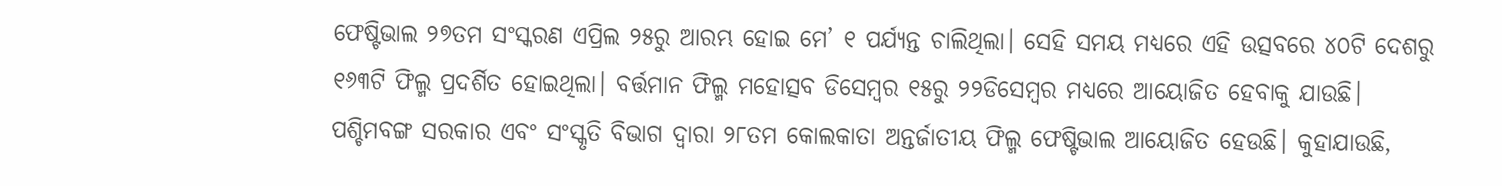ଫେଷ୍ଟିଭାଲ ୨୭ତମ ସଂସ୍କରଣ ଏପ୍ରିଲ ୨୫ରୁ ଆରମ୍ଭ ହୋଇ ମେ’ ୧ ପର୍ଯ୍ୟନ୍ତ ଚାଲିଥିଲା। ସେହି ସମୟ ମଧ୍ୟରେ ଏହି ଉତ୍ସବରେ ୪୦ଟି ଦେଶରୁ ୧୬୩ଟି ଫିଲ୍ମ ପ୍ରଦର୍ଶିତ ହୋଇଥିଲା। ବର୍ତ୍ତମାନ ଫିଲ୍ମ ମହୋତ୍ସବ ଡିସେମ୍ବର ୧୫ରୁ ୨୨ଡିସେମ୍ବର ମଧ୍ୟରେ ଆୟୋଜିତ ହେବାକୁ ଯାଉଛି।
ପଶ୍ଚିମବଙ୍ଗ ସରକାର ଏବଂ ସଂସ୍କୃତି ବିଭାଗ ଦ୍ୱାରା ୨୮ତମ କୋଲକାତା ଅନ୍ତର୍ଜାତୀୟ ଫିଲ୍ମ ଫେଷ୍ଟିଭାଲ ଆୟୋଜିତ ହେଉଛି। କୁହାଯାଉଛି,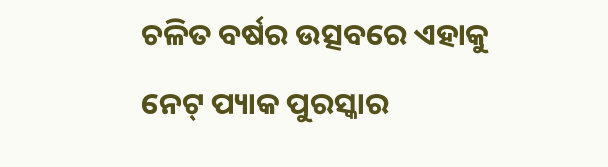ଚଳିତ ବର୍ଷର ଉତ୍ସବରେ ଏହାକୁ ନେଟ୍ ପ୍ୟାକ ପୁରସ୍କାର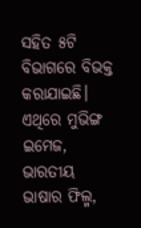ସହିତ ୫ଟି ବିଭାଗରେ ବିଭକ୍ତ କରାଯାଇଛି। ଏଥିରେ ମୁଭିଙ୍ଗ ଇମେଜ, ଭାରତୀୟ ଭାଷାର ଫିଲ୍ମ,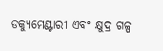ଡକ୍ୟୁମେଣ୍ଟାରୀ ଏବଂ କ୍ଷୁଦ୍ର ଗଳ୍ପ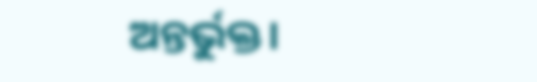ଅନ୍ତର୍ଭୁକ୍ତ।